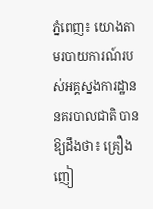ភ្នំពេញ៖ យោងតាមរបាយការណ៍របស់អគ្គស្នងការដ្ឋាននគរបាលជាតិ បានឱ្យដឹងថា៖ គ្រឿងញៀ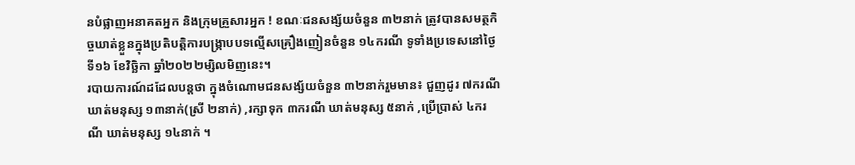នបំផ្លាញអនាគតអ្នក និងក្រុមគ្រួសារអ្នក ! ខណៈជនសង្ស័យចំនួន ៣២នាក់ ត្រូវបានសមត្ថកិច្ចឃាត់ខ្លួនក្នុងប្រតិបត្តិការបង្ក្រាបបទល្មើសគ្រឿងញៀនចំនួន ១៤ករណី ទូទាំងប្រទេសនៅថ្ងៃទី១៦ ខែវិច្ឆិកា ឆ្នាំ២០២២ម្សិលមិញនេះ។
របាយការណ៍ដដែលបន្តថា ក្នុងចំណោមជនសង្ស័យចំនួន ៣២នាក់រួមមាន៖ ជួញដូរ ៧ករណី ឃាត់មនុស្ស ១៣នាក់(ស្រី ២នាក់) ,រក្សាទុក ៣ករណី ឃាត់មនុស្ស ៥នាក់ ,ប្រើប្រាស់ ៤ករណី ឃាត់មនុស្ស ១៤នាក់ ។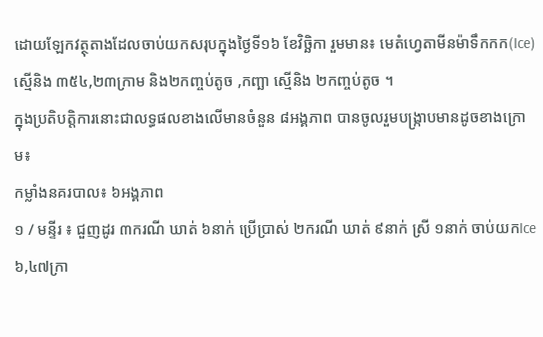ដោយឡែកវត្ថុតាងដែលចាប់យកសរុបក្នុងថ្ងៃទី១៦ ខែវិច្ឆិកា រួមមាន៖ មេតំហ្វេតាមីនម៉ាទឹកកក(Ice) ស្មេីនិង ៣៥៤,២៣ក្រាម និង២កញ្ចប់តូច ,កញ្ឆា ស្មេីនិង ២កញ្ចប់តូច ។
ក្នុងប្រតិបត្តិការនោះជាលទ្ធផលខាងលើមានចំនួន ៨អង្គភាព បានចូលរួមបង្ក្រាបមានដូចខាងក្រោម៖
កម្លាំងនគរបាល៖ ៦អង្គភាព
១ / មន្ទីរ ៖ ជួញដូរ ៣ករណី ឃាត់ ៦នាក់ ប្រើប្រាស់ ២ករណី ឃាត់ ៩នាក់ ស្រី ១នាក់ ចាប់យកIce ៦,៤៧ក្រា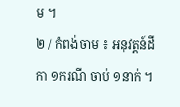ម ។
២ / កំពង់ចាម ៖ អនុវត្តន៍ដីកា ១ករណី ចាប់ ១នាក់ ។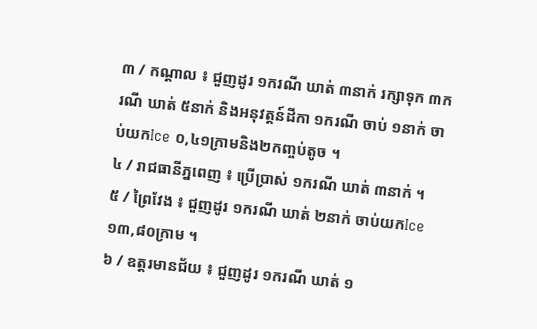៣ / កណ្តាល ៖ ជួញដូរ ១ករណី ឃាត់ ៣នាក់ រក្សាទុក ៣ករណី ឃាត់ ៥នាក់ និងអនុវត្តន៍ដីកា ១ករណី ចាប់ ១នាក់ ចាប់យកIce ០,៤១ក្រាមនិង២កញ្ចប់តូច ។
៤ / រាជធានីភ្នពេញ ៖ ប្រើប្រាស់ ១ករណី ឃាត់ ៣នាក់ ។
៥ / ព្រៃវែង ៖ ជួញដូរ ១ករណី ឃាត់ ២នាក់ ចាប់យកIce ១៣,៨០ក្រាម ។
៦ / ឧត្តរមានជ័យ ៖ ជួញដូរ ១ករណី ឃាត់ ១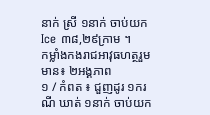នាក់ ស្រី ១នាក់ ចាប់យកIce ៣៨,២៩ក្រាម ។
កម្លាំងកងរាជអាវុធហត្ថរួមមាន៖ ២អង្គភាព
១ / កំពត ៖ ជួញដូរ ១ករណី ឃាត់ ១នាក់ ចាប់យក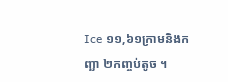Ice ១១,៦១ក្រាមនិងកញ្ឆា ២កញ្ចប់តូច ។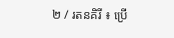២ / រតនគិរី ៖ ប្រើ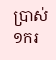ប្រាស់ ១ករ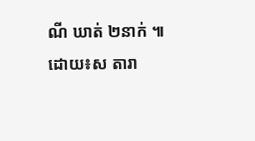ណី ឃាត់ ២នាក់ ៕
ដោយ៖ស តារា